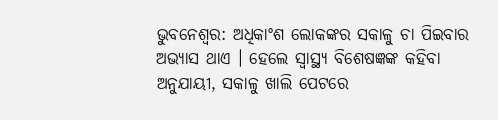ଭୁବନେଶ୍ୱର: ଅଧିକାଂଶ ଲୋକଙ୍କର ସକାଳୁ ଚା ପିଇବାର ଅଭ୍ୟାସ ଥାଏ । ହେଲେ ସ୍ୱାସ୍ଥ୍ୟ ବିଶେଷଜ୍ଞଙ୍କ କହିବା ଅନୁଯାୟୀ, ସକାଳୁ ଖାଲି ପେଟରେ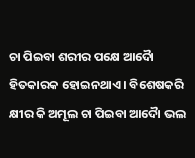ଚା ପିଇବା ଶରୀର ପକ୍ଷେ ଆଦୈା ହିତକାରକ ହୋଇନଥାଏ । ବିଶେଷକରି କ୍ଷୀର କି ଅମୂଲ ଚା ପିଇବା ଆଦୈା ଭଲ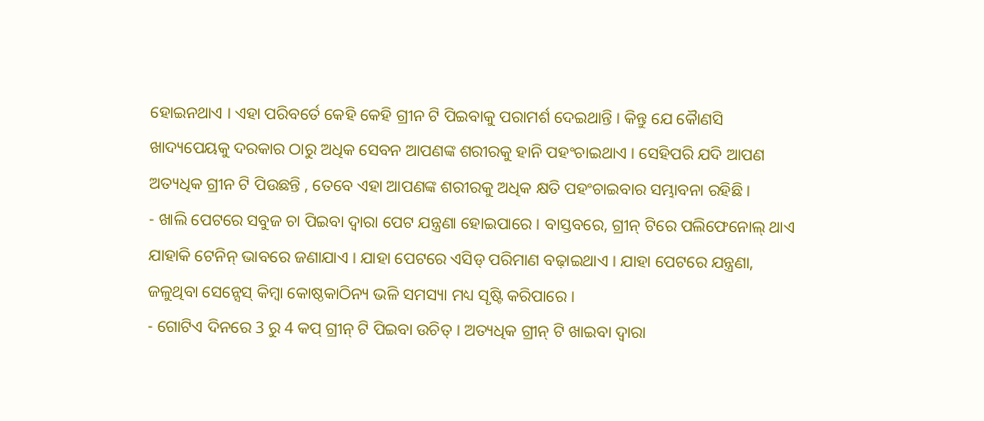ହୋଇନଥାଏ । ଏହା ପରିବର୍ତେ କେହି କେହି ଗ୍ରୀନ ଟି ପିଇବାକୁ ପରାମର୍ଶ ଦେଇଥାନ୍ତି । କିନ୍ତୁ ଯେ କୈାଣସି ଖାଦ୍ୟପେୟକୁ ଦରକାର ଠାରୁ ଅଧିକ ସେବନ ଆପଣଙ୍କ ଶରୀରକୁ ହାନି ପହଂଚାଇଥାଏ । ସେହିପରି ଯଦି ଆପଣ ଅତ୍ୟଧିକ ଗ୍ରୀନ ଟି ପିଉଛନ୍ତି , ତେବେ ଏହା ଆପଣଙ୍କ ଶରୀରକୁ ଅଧିକ କ୍ଷତି ପହଂଚାଇବାର ସମ୍ଭାବନା ରହିଛି ।
- ଖାଲି ପେଟରେ ସବୁଜ ଚା ପିଇବା ଦ୍ୱାରା ପେଟ ଯନ୍ତ୍ରଣା ହୋଇପାରେ । ବାସ୍ତବରେ, ଗ୍ରୀନ୍ ଟିରେ ପଲିଫେନୋଲ୍ ଥାଏ ଯାହାକି ଟେନିନ୍ ଭାବରେ ଜଣାଯାଏ । ଯାହା ପେଟରେ ଏସିଡ୍ ପରିମାଣ ବଢ଼ାଇଥାଏ । ଯାହା ପେଟରେ ଯନ୍ତ୍ରଣା, ଜଳୁଥିବା ସେନ୍ସେସ୍ କିମ୍ବା କୋଷ୍ଠକାଠିନ୍ୟ ଭଳି ସମସ୍ୟା ମଧ୍ୟ ସୃଷ୍ଟି କରିପାରେ ।
- ଗୋଟିଏ ଦିନରେ 3 ରୁ 4 କପ୍ ଗ୍ରୀନ୍ ଟି ପିଇବା ଉଚିତ୍ । ଅତ୍ୟଧିକ ଗ୍ରୀନ୍ ଟି ଖାଇବା ଦ୍ୱାରା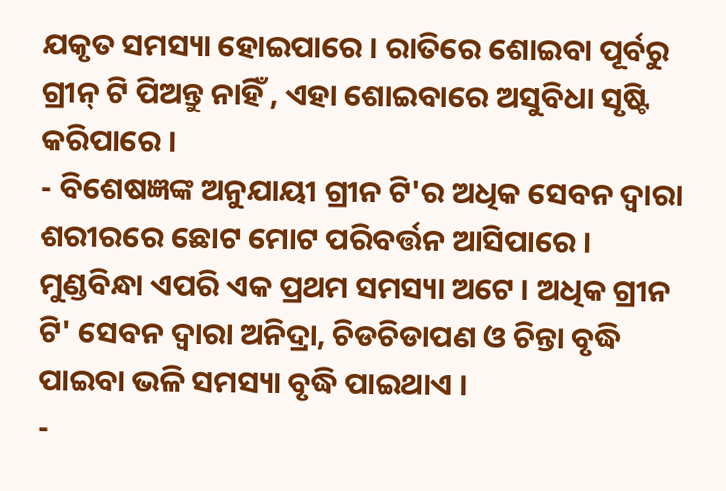ଯକୃତ ସମସ୍ୟା ହୋଇପାରେ । ରାତିରେ ଶୋଇବା ପୂର୍ବରୁ ଗ୍ରୀନ୍ ଟି ପିଅନ୍ତୁ ନାହିଁ , ଏହା ଶୋଇବାରେ ଅସୁବିଧା ସୃଷ୍ଟି କରିପାରେ ।
- ବିଶେଷଜ୍ଞଙ୍କ ଅନୁଯାୟୀ ଗ୍ରୀନ ଟି'ର ଅଧିକ ସେବନ ଦ୍ବାରା ଶରୀରରେ ଛୋଟ ମୋଟ ପରିବର୍ତ୍ତନ ଆସିପାରେ । ମୁଣ୍ଡବିନ୍ଧା ଏପରି ଏକ ପ୍ରଥମ ସମସ୍ୟା ଅଟେ । ଅଧିକ ଗ୍ରୀନ ଟି' ସେବନ ଦ୍ବାରା ଅନିଦ୍ରା, ଚିଡଚିଡାପଣ ଓ ଚିନ୍ତା ବୃଦ୍ଧି ପାଇବା ଭଳି ସମସ୍ୟା ବୃଦ୍ଧି ପାଇଥାଏ ।
-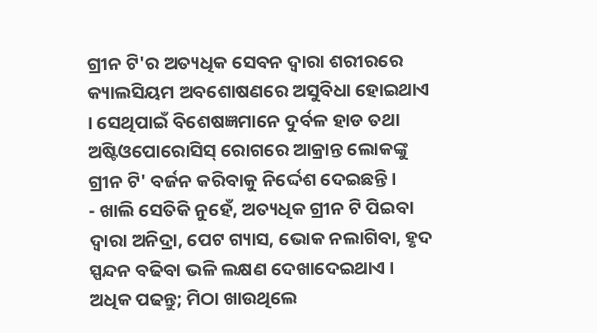ଗ୍ରୀନ ଟି'ର ଅତ୍ୟଧିକ ସେବନ ଦ୍ବାରା ଶରୀରରେ କ୍ୟାଲସିୟମ ଅବଶୋଷଣରେ ଅସୁବିଧା ହୋଇଥାଏ । ସେଥିପାଇଁ ବିଶେଷଜ୍ଞମାନେ ଦୁର୍ବଳ ହାଡ ତଥା ଅଷ୍ଟିଓପୋରୋସିସ୍ ରୋଗରେ ଆକ୍ରାନ୍ତ ଲୋକଙ୍କୁ ଗ୍ରୀନ ଟି' ବର୍ଜନ କରିବାକୁ ନିର୍ଦ୍ଦେଶ ଦେଇଛନ୍ତି ।
- ଖାଲି ସେତିକି ନୁହେଁ, ଅତ୍ୟଧିକ ଗ୍ରୀନ ଟି ପିଇବା ଦ୍ୱାରା ଅନିଦ୍ରା, ପେଟ ଗ୍ୟାସ, ଭୋକ ନଲାଗିବା, ହୃଦ ସ୍ପନ୍ଦନ ବଢିବା ଭଳି ଲକ୍ଷଣ ଦେଖାଦେଇଥାଏ ।
ଅଧିକ ପଢନ୍ତୁ; ମିଠା ଖାଉଥିଲେ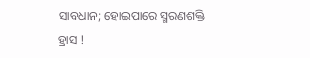ସାବଧାନ; ହୋଇପାରେ ସ୍ମରଣଶକ୍ତି ହ୍ରାସ !